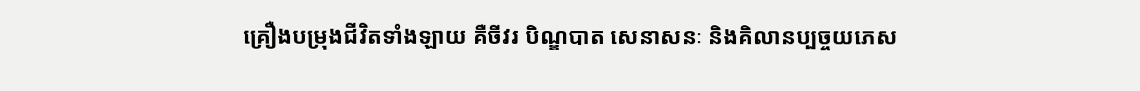គ្រឿងបម្រុងជីវិតទាំងឡាយ គឺចីវរ បិណ្ឌបាត សេនាសនៈ និងគិលានប្បច្ចយភេស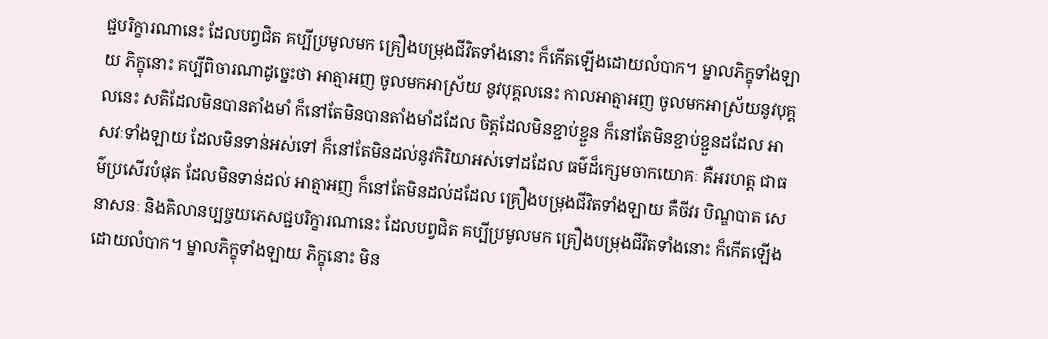ជ្ជបរិក្ខារណានេះ ដែលបព្វជិត គប្បីប្រមូលមក គ្រឿងបម្រុងជីវិតទាំងនោះ ក៏កើតឡើងដោយលំបាក។ ម្នាលភិក្ខុទាំងឡាយ ភិក្ខុនោះ គប្បីពិចារណាដូច្នេះថា អាត្មាអញ ចូលមកអាស្រ័យ នូវបុគ្គលនេះ កាលអាត្មាអញ ចូលមកអាស្រ័យនូវបុគ្គលនេះ សតិដែលមិនបានតាំងមាំ ក៏នៅតែមិនបានតាំងមាំដដែល ចិត្តដែលមិនខ្ជាប់ខ្ជួន ក៏នៅតែមិនខ្ជាប់ខ្ជួនដដែល អាសវៈទាំងឡាយ ដែលមិនទាន់អស់ទៅ ក៏នៅតែមិនដល់នូវកិរិយាអស់ទៅដដែល ធម៌ដ៏ក្សេមចាកយោគៈ គឺអរហត្ត ជាធម៌ប្រសើរបំផុត ដែលមិនទាន់ដល់ អាត្មាអញ ក៏នៅតែមិនដល់ដដែល គ្រឿងបម្រុងជីវិតទាំងឡាយ គឺចីវរ បិណ្ឌបាត សេនាសនៈ និងគិលានប្បច្ចយភេសជ្ជបរិក្ខារណានេះ ដែលបព្វជិត គប្បីប្រមូលមក គ្រឿងបម្រុងជីវិតទាំងនោះ ក៏កើតឡើងដោយលំបាក។ ម្នាលភិក្ខុទាំងឡាយ ភិក្ខុនោះ មិន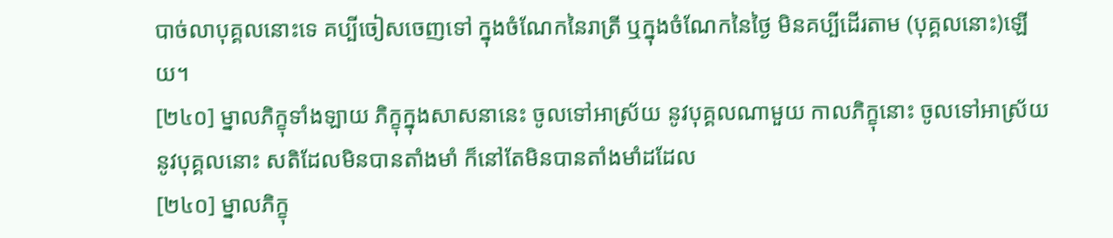បាច់លាបុគ្គលនោះទេ គប្បីចៀសចេញទៅ ក្នុងចំណែកនៃរាត្រី ឬក្នុងចំណែកនៃថ្ងៃ មិនគប្បីដើរតាម (បុគ្គលនោះ)ឡើយ។
[២៤០] ម្នាលភិក្ខុទាំងឡាយ ភិក្ខុក្នុងសាសនានេះ ចូលទៅអាស្រ័យ នូវបុគ្គលណាមួយ កាលភិក្ខុនោះ ចូលទៅអាស្រ័យនូវបុគ្គលនោះ សតិដែលមិនបានតាំងមាំ ក៏នៅតែមិនបានតាំងមាំដដែល
[២៤០] ម្នាលភិក្ខុ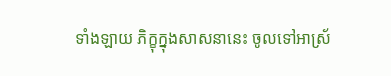ទាំងឡាយ ភិក្ខុក្នុងសាសនានេះ ចូលទៅអាស្រ័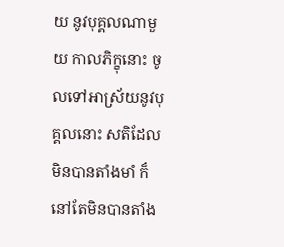យ នូវបុគ្គលណាមួយ កាលភិក្ខុនោះ ចូលទៅអាស្រ័យនូវបុគ្គលនោះ សតិដែលមិនបានតាំងមាំ ក៏នៅតែមិនបានតាំង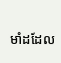មាំដដែល